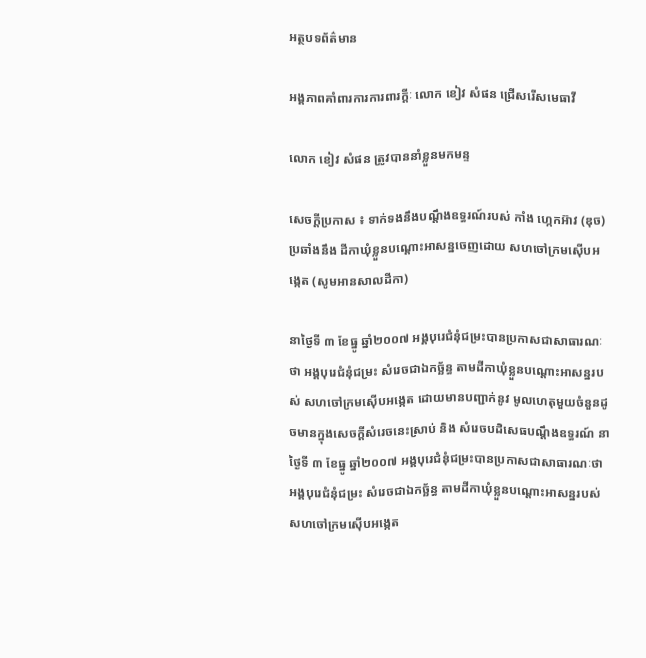អត្ថបទព័ត៌មាន

អង្គភាពគាំពារការការពារក្ដីៈ លោក ខៀវ សំផន ជ្រើសរើសមេធាវី

លោក ខៀវ សំផន ត្រូវបាននាំខ្លួនមកមន្ទ

សេចក្ដីប្រកាស ៖ ទាក់ទងនឹងបណ្ដឹងឧទ្ធរណ៍របស់ កាំង ហ្កេកអ៊ាវ (ឌុច) ប្រឆាំងនឹង ដីកាឃុំខ្លួនបណ្ដោះអាសន្នចេញដោយ សហចៅក្រមស៊ើបអង្កេត (សូមអានសាលដីកា)

នាថ្ងៃទី ៣ ខែធ្នូ ឆ្នាំ២០០៧ អង្គបុរេជំនុំជម្រះបានប្រកាសជាសាធារណៈថា អង្គបុរេជំនុំជម្រះ សំរេចជាឯកច្ឆ័ន្ធ តាមដីកាឃុំខ្លួនបណ្ដោះអាសន្នរបស់ សហចៅក្រមស៊ើបអង្កេត ដោយមានបញ្ជាក់នូវ មូលហេតុមួយចំនួនដូចមានក្នុងសេចក្ដីសំរេចនេះស្រាប់ និង សំរេចបដិសេធបណ្ដឹងឧទ្ធរណ៍ នាថ្ងៃទី ៣ ខែធ្នូ ឆ្នាំ២០០៧ អង្គបុរេជំនុំជម្រះបានប្រកាសជាសាធារណៈថា អង្គបុរេជំនុំជម្រះ សំរេចជាឯកច្ឆ័ន្ធ តាមដីកាឃុំខ្លួនបណ្ដោះអាសន្នរបស់ សហចៅក្រមស៊ើបអង្កេត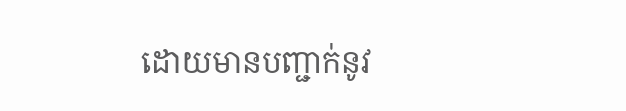ដោយមានបញ្ជាក់នូវ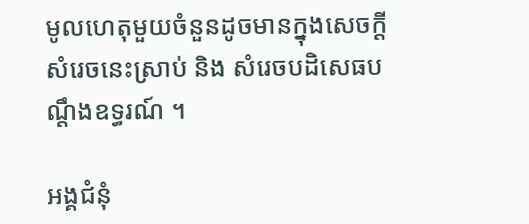មូលហេតុមួយចំនួនដូចមានក្នុងសេចក្ដីសំរេចនេះស្រាប់ និង សំរេចបដិសេធបណ្ដឹងឧទ្ធរណ៍ ។

អង្គជំនុំ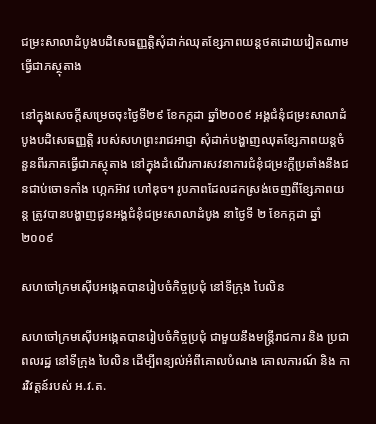ជម្រះសាលាដំបូងបដិសេធញ្ញត្ដិសុំដាក់ឈុតខ្សែភាពយន្ដថតដោយវៀតណាមធ្វើជាភស្ថុតាង

នៅក្នុងសេចក្ដីសម្រេចចុះថ្ងៃទី២៩ ខែកក្កដា ឆ្នាំ២០០៩ អង្គជំនុំជម្រះសាលាដំបូងបដិសេធញ្ញត្ដិ របស់សហព្រះរាជអាជ្ញា សុំដាក់បង្ហាញឈុតខ្សែភាពយន្ដចំនួនពីរភាគធ្វើជាភស្ថុតាង នៅក្នុងដំណើរការសវនាការជំនុំជម្រះក្ដីប្រឆាំងនឹងជនជាប់ចោទកាំង ហ្កេកអ៊ាវ ហៅឌុច។ រូបភាពដែលដកស្រង់ចេញពីខ្សែភាពយន្ដ ត្រូវបានបង្ហាញជូនអង្គជំនុំជម្រះសាលាដំបូង នាថ្ងៃទី ២ ខែកក្កដា ឆ្នាំ២០០៩

សហចៅក្រមស៊ើបអង្កេតបានរៀបចំកិច្ចប្រជុំ នៅទីក្រុង បៃលិន

សហចៅក្រមស៊ើបអង្កេតបានរៀបចំកិច្ចប្រជុំ ជាមួយនឹងមន្ដ្រីរាជការ និង ប្រជាពលរដ្ឋ នៅទីក្រុង បៃលិន ដើម្បីពន្យល់អំពីគោលបំណង គោលការណ៍ និង ការវិវត្ដន៍របស់ អ.វ.ត.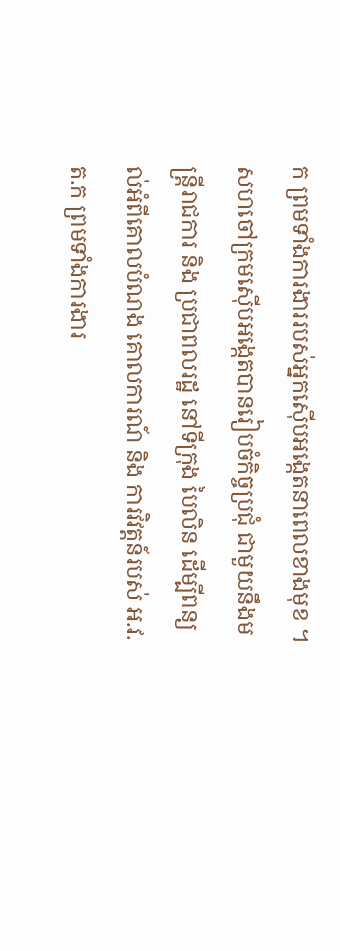ក ព្រមទាំងការងាររបស់អ្នកស៊ើបអង្កេតនាពេលខាងមុខ ។ សហចៅក្រមស៊ើបអង្កេតបានរៀបចំកិច្ចប្រជុំ ជាមួយនឹងមន្ដ្រីរាជការ និង ប្រជាពលរដ្ឋ នៅទីក្រុង បៃលិន ដើម្បីពន្យល់អំពីគោលបំណង គោលការណ៍ និង ការវិវត្ដន៍របស់ អ.វ.ត.ក ព្រមទាំងការងារ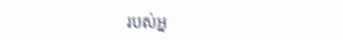របស់អ្ន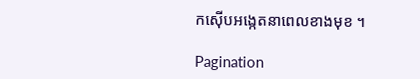កស៊ើបអង្កេតនាពេលខាងមុខ ។

Pagination